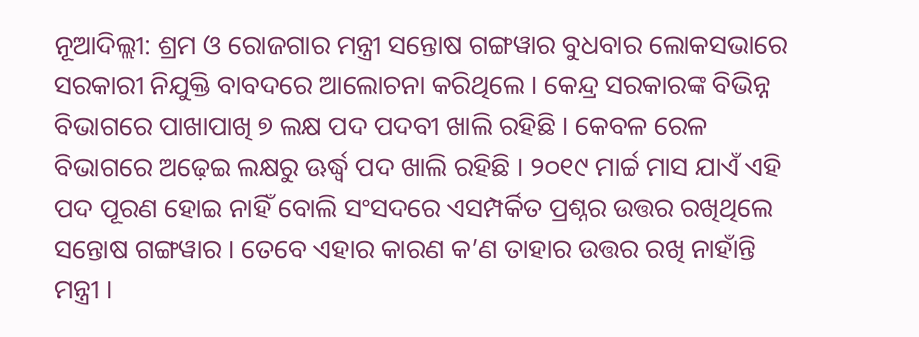ନୂଆଦିଲ୍ଲୀ: ଶ୍ରମ ଓ ରୋଜଗାର ମନ୍ତ୍ରୀ ସନ୍ତୋଷ ଗଙ୍ଗୱାର ବୁଧବାର ଲୋକସଭାରେ ସରକାରୀ ନିଯୁକ୍ତି ବାବଦରେ ଆଲୋଚନା କରିଥିଲେ । କେନ୍ଦ୍ର ସରକାରଙ୍କ ବିଭିନ୍ନ ବିଭାଗରେ ପାଖାପାଖି ୭ ଲକ୍ଷ ପଦ ପଦବୀ ଖାଲି ରହିଛି । କେବଳ ରେଳ ବିଭାଗରେ ଅଢ଼େଇ ଲକ୍ଷରୁ ଊର୍ଦ୍ଧ୍ବ ପଦ ଖାଲି ରହିଛି । ୨୦୧୯ ମାର୍ଚ୍ଚ ମାସ ଯାଏଁ ଏହି ପଦ ପୂରଣ ହୋଇ ନାହିଁ ବୋଲି ସଂସଦରେ ଏସମ୍ପର୍କିତ ପ୍ରଶ୍ନର ଉତ୍ତର ରଖିଥିଲେ ସନ୍ତୋଷ ଗଙ୍ଗୱାର । ତେବେ ଏହାର କାରଣ କ’ଣ ତାହାର ଉତ୍ତର ରଖି ନାହାଁନ୍ତି ମନ୍ତ୍ରୀ ।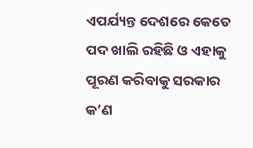ଏପର୍ଯ୍ୟନ୍ତ ଦେଶରେ କେତେ ପଦ ଖାଲି ରହିଛି ଓ ଏହାକୁ ପୂରଣ କରିବାକୁ ସରକାର କ’ଣ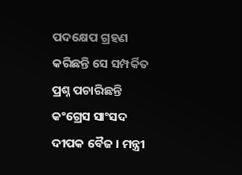ପଦକ୍ଷେପ ଗ୍ରହଣ କରିଛନ୍ତି ସେ ସମ୍ପର୍କିତ ପ୍ରଶ୍ନ ପଚାରିଛନ୍ତି କଂଗ୍ରେସ ସାଂସଦ ଦୀପକ ବୈଜ । ମନ୍ତ୍ରୀ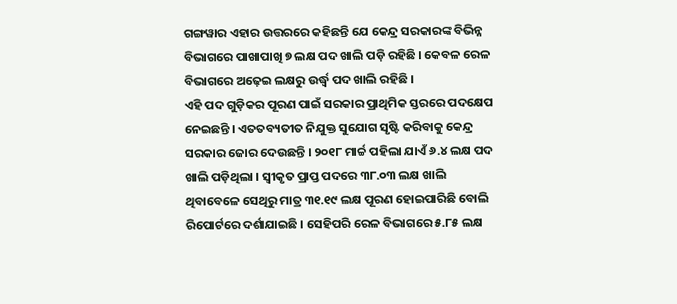ଗଙ୍ଗୱାର ଏହାର ଉତ୍ତରରେ କହିଛନ୍ତି ଯେ କେନ୍ଦ୍ର ସରକାରଙ୍କ ବିଭିନ୍ନ ବିଭାଗରେ ପାଖାପାଖି ୭ ଲକ୍ଷ ପଦ ଖାଲି ପଡ଼ି ରହିଛି । କେବଳ ରେଳ ବିଭାଗରେ ଅଢ଼େଇ ଲକ୍ଷରୁ ଉର୍ଦ୍ଧ୍ବ ପଦ ଖାଲି ରହିଛି ।
ଏହି ପଦ ଗୁଡ଼ିକର ପୂରଣ ପାଇଁ ସରକାର ପ୍ରାଥିମିକ ସ୍ତରରେ ପଦକ୍ଷେପ ନେଇଛନ୍ତି । ଏତତବ୍ୟତୀତ ନିଯୁକ୍ତ ସୁଯୋଗ ସୃଷ୍ଟି କରିବାକୁ କେନ୍ଦ୍ର ସରକାର ଜୋର ଦେଉଛନ୍ତି । ୨୦୧୮ ମାର୍ଚ୍ଚ ପହିଲା ଯାଏଁ ୬.୪ ଲକ୍ଷ ପଦ ଖାଲି ପଡ଼ିଥିଲା । ସ୍ବୀକୃତ ପ୍ରାପ୍ତ ପଦରେ ୩୮.୦୩ ଲକ୍ଷ ଖାଲି ଥିବାବେଳେ ସେଥିରୁ ମାତ୍ର ୩୧.୧୯ ଲକ୍ଷ ପୂରଣ ହୋଇପାରିଛି ବୋଲି ରିପୋର୍ଟରେ ଦର୍ଶାଯାଇଛି । ସେହିପରି ରେଳ ବିଭାଗରେ ୫.୮୫ ଲକ୍ଷ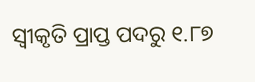ସ୍ୱୀକୃତି ପ୍ରାପ୍ତ ପଦରୁ ୧.୮୭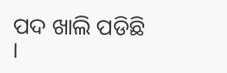ପଦ ଖାଲି ପଡିଛି ।